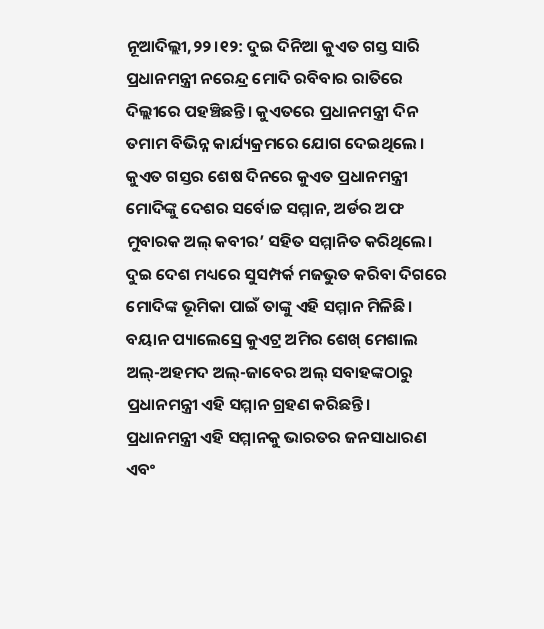ନୂଆଦିଲ୍ଲୀ,୨୨।୧୨: ଦୁଇ ଦିନିଆ କୁଏତ ଗସ୍ତ ସାରି ପ୍ରଧାନମନ୍ତ୍ରୀ ନରେନ୍ଦ୍ର ମୋଦି ରବିବାର ରାତିରେ ଦିଲ୍ଲୀରେ ପହଞ୍ଚିଛନ୍ତି। କୁଏତରେ ପ୍ରଧାନମନ୍ତ୍ରୀ ଦିନ ତମାମ ବିଭିନ୍ନ କାର୍ଯ୍ୟକ୍ରମରେ ଯୋଗ ଦେଇଥିଲେ ।
କୁଏତ ଗସ୍ତର ଶେଷ ଦିନରେ କୁଏତ ପ୍ରଧାନମନ୍ତ୍ରୀ ମୋଦିଙ୍କୁ ଦେଶର ସର୍ବୋଚ୍ଚ ସମ୍ମାନ, ଅର୍ଡର ଅଫ ମୁବାରକ ଅଲ୍ କବୀର’ ସହିତ ସମ୍ମାନିତ କରିଥିଲେ। ଦୁଇ ଦେଶ ମଧ୍ୟରେ ସୁସମ୍ପର୍କ ମଜଭୁତ କରିବା ଦିଗରେ ମୋଦିଙ୍କ ଭୂମିକା ପାଇଁ ତାଙ୍କୁ ଏହି ସମ୍ମାନ ମିଳିଛି। ବୟାନ ପ୍ୟାଲେସ୍ରେ କୁଏଟ୍ର ଅମିର ଶେଖ୍ ମେଶାଲ ଅଲ୍-ଅହମଦ ଅଲ୍-ଜାବେର ଅଲ୍ ସବାହଙ୍କଠାରୁ ପ୍ରଧାନମନ୍ତ୍ରୀ ଏହି ସମ୍ମାନ ଗ୍ରହଣ କରିଛନ୍ତି।
ପ୍ରଧାନମନ୍ତ୍ରୀ ଏହି ସମ୍ମାନକୁ ଭାରତର ଜନସାଧାରଣ ଏବଂ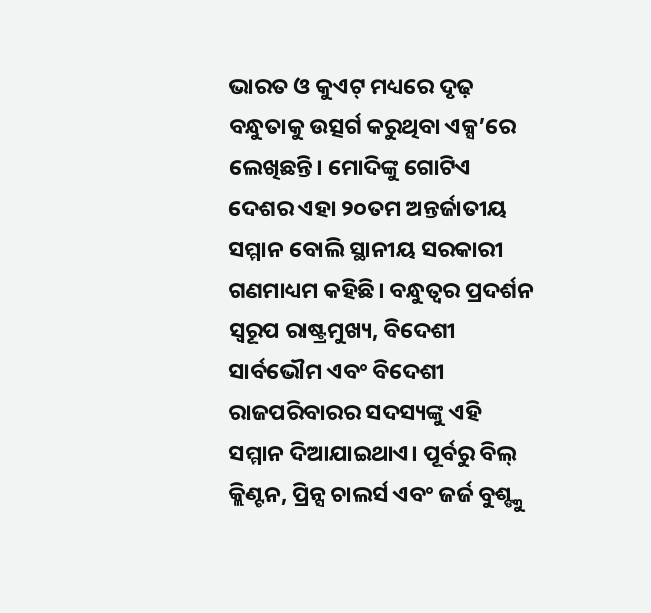ଭାରତ ଓ କୁଏଟ୍ ମଧ୍ୟରେ ଦୃଢ଼ ବନ୍ଧୁତାକୁ ଉତ୍ସର୍ଗ କରୁଥିବା ଏକ୍ସ’ରେ ଲେଖିଛନ୍ତି। ମୋଦିଙ୍କୁ ଗୋଟିଏ ଦେଶର ଏହା ୨୦ତମ ଅନ୍ତର୍ଜାତୀୟ ସମ୍ମାନ ବୋଲି ସ୍ଥାନୀୟ ସରକାରୀ ଗଣମାଧ୍ୟମ କହିଛି। ବନ୍ଧୁତ୍ୱର ପ୍ରଦର୍ଶନ ସ୍ବରୂପ ରାଷ୍ଟ୍ରମୁଖ୍ୟ, ବିଦେଶୀ ସାର୍ବଭୌମ ଏବଂ ବିଦେଶୀ ରାଜପରିବାରର ସଦସ୍ୟଙ୍କୁ ଏହି ସମ୍ମାନ ଦିଆଯାଇଥାଏ। ପୂର୍ବରୁ ବିଲ୍ କ୍ଲିଣ୍ଟନ, ପ୍ରିନ୍ସ ଚାଲର୍ସ ଏବଂ ଜର୍ଜ ବୁଶ୍ଙ୍କୁ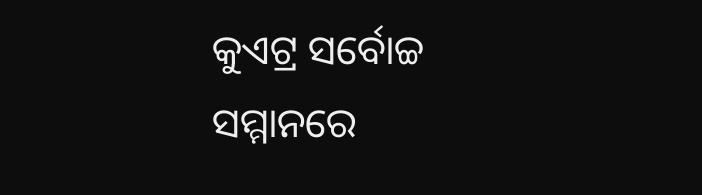କୁଏଟ୍ର ସର୍ବୋଚ୍ଚ ସମ୍ମାନରେ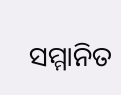ସମ୍ମାନିତ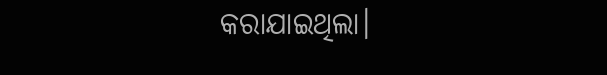କରାଯାଇଥିଲା।